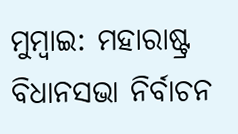ମୁମ୍ବାଇ: ମହାରାଷ୍ଟ୍ର ବିଧାନସଭା ନିର୍ବାଚନ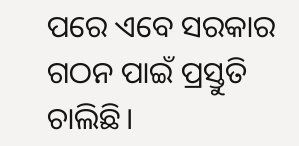ପରେ ଏବେ ସରକାର ଗଠନ ପାଇଁ ପ୍ରସ୍ତୁତି ଚାଲିଛି।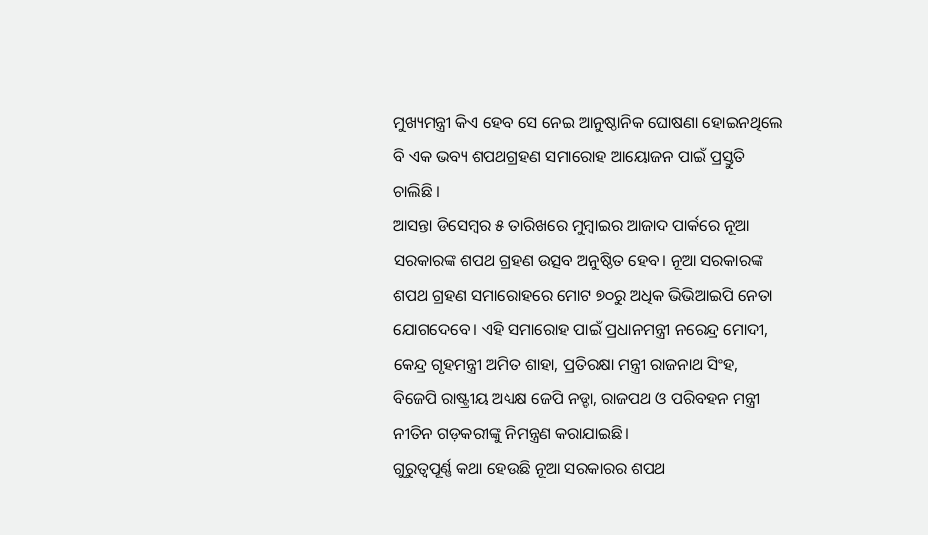ମୁଖ୍ୟମନ୍ତ୍ରୀ କିଏ ହେବ ସେ ନେଇ ଆନୁଷ୍ଠାନିକ ଘୋଷଣା ହୋଇନଥିଲେ ବି ଏକ ଭବ୍ୟ ଶପଥଗ୍ରହଣ ସମାରୋହ ଆୟୋଜନ ପାଇଁ ପ୍ରସ୍ତୁତି ଚାଲିଛି ।
ଆସନ୍ତା ଡିସେମ୍ବର ୫ ତାରିଖରେ ମୁମ୍ବାଇର ଆଜାଦ ପାର୍କରେ ନୂଆ ସରକାରଙ୍କ ଶପଥ ଗ୍ରହଣ ଉତ୍ସବ ଅନୁଷ୍ଠିତ ହେବ। ନୂଆ ସରକାରଙ୍କ ଶପଥ ଗ୍ରହଣ ସମାରୋହରେ ମୋଟ ୭୦ରୁ ଅଧିକ ଭିଭିଆଇପି ନେତା ଯୋଗଦେବେ। ଏହି ସମାରୋହ ପାଇଁ ପ୍ରଧାନମନ୍ତ୍ରୀ ନରେନ୍ଦ୍ର ମୋଦୀ, କେନ୍ଦ୍ର ଗୃହମନ୍ତ୍ରୀ ଅମିତ ଶାହା, ପ୍ରତିରକ୍ଷା ମନ୍ତ୍ରୀ ରାଜନାଥ ସିଂହ, ବିଜେପି ରାଷ୍ଟ୍ରୀୟ ଅଧ୍ୟକ୍ଷ ଜେପି ନଡ୍ଡା, ରାଜପଥ ଓ ପରିବହନ ମନ୍ତ୍ରୀ ନୀତିନ ଗଡ଼କରୀଙ୍କୁ ନିମନ୍ତ୍ରଣ କରାଯାଇଛି।
ଗୁରୁତ୍ବପୂର୍ଣ୍ଣ କଥା ହେଉଛି ନୂଆ ସରକାରର ଶପଥ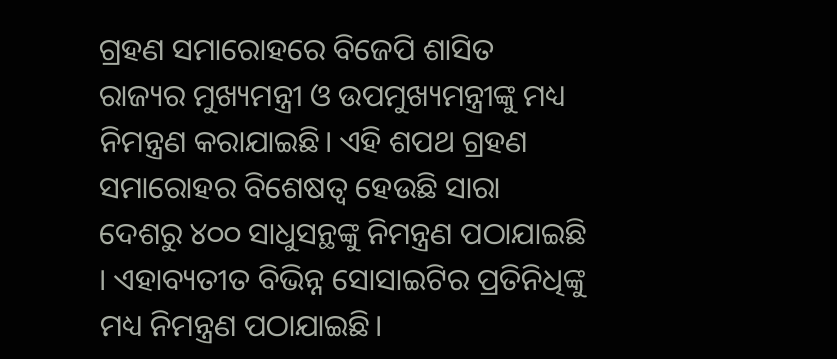ଗ୍ରହଣ ସମାରୋହରେ ବିଜେପି ଶାସିତ ରାଜ୍ୟର ମୁଖ୍ୟମନ୍ତ୍ରୀ ଓ ଉପମୁଖ୍ୟମନ୍ତ୍ରୀଙ୍କୁ ମଧ୍ୟ ନିମନ୍ତ୍ରଣ କରାଯାଇଛି। ଏହି ଶପଥ ଗ୍ରହଣ ସମାରୋହର ବିଶେଷତ୍ୱ ହେଉଛି ସାରା ଦେଶରୁ ୪୦୦ ସାଧୁସନ୍ଥଙ୍କୁ ନିମନ୍ତ୍ରଣ ପଠାଯାଇଛି । ଏହାବ୍ୟତୀତ ବିଭିନ୍ନ ସୋସାଇଟିର ପ୍ରତିନିଧିଙ୍କୁ ମଧ୍ୟ ନିମନ୍ତ୍ରଣ ପଠାଯାଇଛି।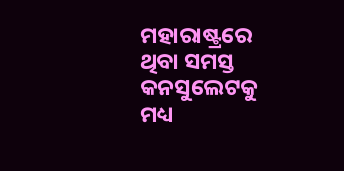ମହାରାଷ୍ଟ୍ରରେ ଥିବା ସମସ୍ତ କନସୁଲେଟକୁ ମଧ୍ୟ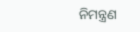ନିମନ୍ତ୍ରଣ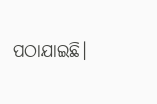ପଠାଯାଇଛି।